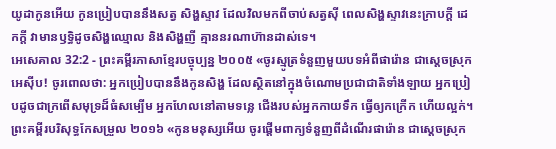យូដាកូនអើយ កូនប្រៀបបាននឹងសត្វ សិង្ហស្ទាវ ដែលវិលមកពីចាប់សត្វស៊ី ពេលសិង្ហស្ទាវនេះក្រាបក្ដី ដេកក្ដី វាមានឫទ្ធិដូចសិង្ហឈ្មោល និងសិង្ហញី គ្មាននរណាហ៊ានដាស់ទេ។
អេសេគាល 32:2 - ព្រះគម្ពីរភាសាខ្មែរបច្ចុប្បន្ន ២០០៥ «ចូរស្មូត្រទំនួញមួយបទអំពីផារ៉ោន ជាស្ដេចស្រុកអេស៊ីប! ចូរពោលថា: អ្នកប្រៀបបាននឹងកូនសិង្ហ ដែលស្ថិតនៅក្នុងចំណោមប្រជាជាតិទាំងឡាយ អ្នកប្រៀបដូចជាក្រពើសមុទ្រដ៏ធំសម្បើម អ្នកហែលនៅតាមទន្លេ ជើងរបស់អ្នកកាយទឹក ធ្វើឲ្យកក្រើក ហើយល្អក់។ ព្រះគម្ពីរបរិសុទ្ធកែសម្រួល ២០១៦ «កូនមនុស្សអើយ ចូរផ្តើមពាក្យទំនួញពីដំណើរផារ៉ោន ជាស្តេចស្រុក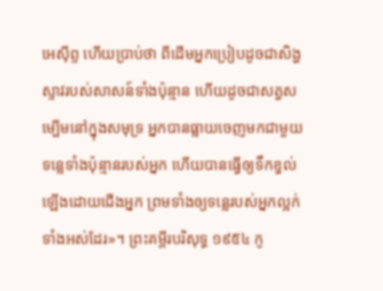អេស៊ីព្ទ ហើយប្រាប់ថា ពីដើមអ្នកប្រៀបដូចជាសិង្ហស្ទាវរបស់សាសន៍ទាំងប៉ុន្មាន ហើយដូចជាសត្វសម្បើមនៅក្នុងសមុទ្រ អ្នកបានធ្លាយចេញមកជាមួយទន្លេទាំងប៉ុន្មានរបស់អ្នក ហើយបានធ្វើឲ្យទឹកខ្វល់ឡើងដោយជើងអ្នក ព្រមទាំងឲ្យទន្លេរបស់អ្នកល្អក់ទាំងអស់ដែរ»។ ព្រះគម្ពីរបរិសុទ្ធ ១៩៥៤ កូ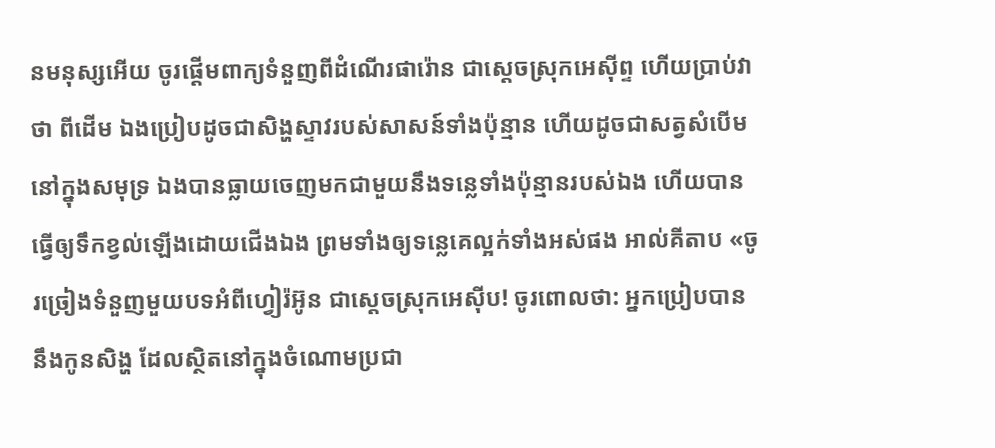នមនុស្សអើយ ចូរផ្តើមពាក្យទំនួញពីដំណើរផារ៉ោន ជាស្តេចស្រុកអេស៊ីព្ទ ហើយប្រាប់វាថា ពីដើម ឯងប្រៀបដូចជាសិង្ហស្ទាវរបស់សាសន៍ទាំងប៉ុន្មាន ហើយដូចជាសត្វសំបើមនៅក្នុងសមុទ្រ ឯងបានធ្លាយចេញមកជាមួយនឹងទន្លេទាំងប៉ុន្មានរបស់ឯង ហើយបានធ្វើឲ្យទឹកខ្វល់ឡើងដោយជើងឯង ព្រមទាំងឲ្យទន្លេគេល្អក់ទាំងអស់ផង អាល់គីតាប «ចូរច្រៀងទំនួញមួយបទអំពីហ្វៀរ៉អ៊ូន ជាស្ដេចស្រុកអេស៊ីប! ចូរពោលថា: អ្នកប្រៀបបាននឹងកូនសិង្ហ ដែលស្ថិតនៅក្នុងចំណោមប្រជា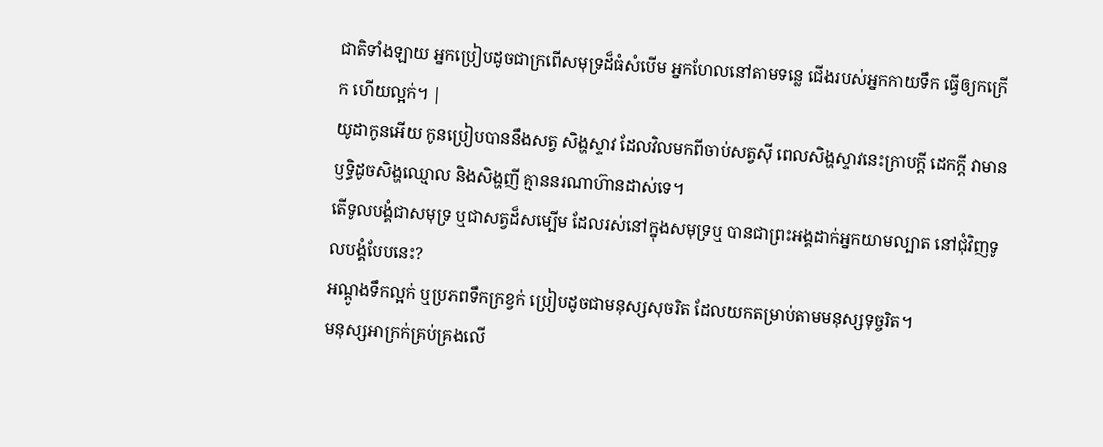ជាតិទាំងឡាយ អ្នកប្រៀបដូចជាក្រពើសមុទ្រដ៏ធំសំបើម អ្នកហែលនៅតាមទន្លេ ជើងរបស់អ្នកកាយទឹក ធ្វើឲ្យកក្រើក ហើយល្អក់។ |
យូដាកូនអើយ កូនប្រៀបបាននឹងសត្វ សិង្ហស្ទាវ ដែលវិលមកពីចាប់សត្វស៊ី ពេលសិង្ហស្ទាវនេះក្រាបក្ដី ដេកក្ដី វាមានឫទ្ធិដូចសិង្ហឈ្មោល និងសិង្ហញី គ្មាននរណាហ៊ានដាស់ទេ។
តើទូលបង្គំជាសមុទ្រ ឬជាសត្វដ៏សម្បើម ដែលរស់នៅក្នុងសមុទ្រឬ បានជាព្រះអង្គដាក់អ្នកយាមល្បាត នៅជុំវិញទូលបង្គំបែបនេះ?
អណ្ដូងទឹកល្អក់ ឬប្រភពទឹកក្រខ្វក់ ប្រៀបដូចជាមនុស្សសុចរិត ដែលយកតម្រាប់តាមមនុស្សទុច្ចរិត។
មនុស្សអាក្រក់គ្រប់គ្រងលើ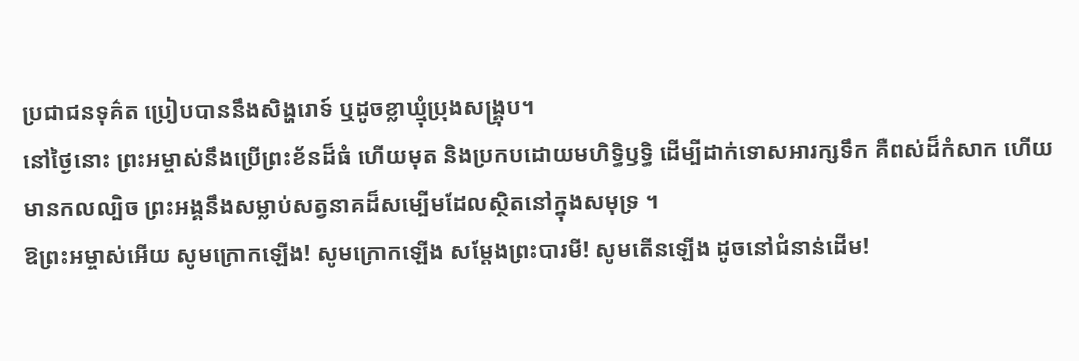ប្រជាជនទុគ៌ត ប្រៀបបាននឹងសិង្ហរោទ៍ ឬដូចខ្លាឃ្មុំប្រុងសង្គ្រុប។
នៅថ្ងៃនោះ ព្រះអម្ចាស់នឹងប្រើព្រះខ័នដ៏ធំ ហើយមុត និងប្រកបដោយមហិទ្ធិឫទ្ធិ ដើម្បីដាក់ទោសអារក្សទឹក គឺពស់ដ៏កំសាក ហើយមានកលល្បិច ព្រះអង្គនឹងសម្លាប់សត្វនាគដ៏សម្បើមដែលស្ថិតនៅក្នុងសមុទ្រ ។
ឱព្រះអម្ចាស់អើយ សូមក្រោកឡើង! សូមក្រោកឡើង សម្តែងព្រះបារមី! សូមតើនឡើង ដូចនៅជំនាន់ដើម!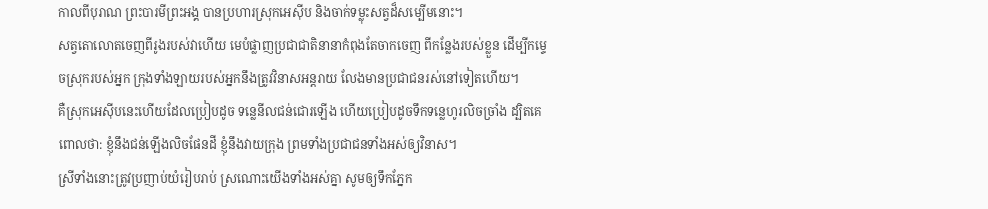កាលពីបុរាណ ព្រះបារមីព្រះអង្គ បានប្រហារស្រុកអេស៊ីប និងចាក់ទម្លុះសត្វដ៏សម្បើមនោះ។
សត្វតោលោតចេញពីរូងរបស់វាហើយ មេបំផ្លាញប្រជាជាតិនានាកំពុងតែចាកចេញ ពីកន្លែងរបស់ខ្លួន ដើម្បីកម្ទេចស្រុករបស់អ្នក ក្រុងទាំងឡាយរបស់អ្នកនឹងត្រូវវិនាសអន្តរាយ លែងមានប្រជាជនរស់នៅទៀតហើយ។
គឺស្រុកអេស៊ីបនេះហើយដែលប្រៀបដូច ទន្លេនីលជន់ជោរឡើង ហើយប្រៀបដូចទឹកទន្លេហូរលិចច្រាំង ដ្បិតគេពោលថា: ខ្ញុំនឹងជន់ឡើងលិចផែនដី ខ្ញុំនឹងវាយក្រុង ព្រមទាំងប្រជាជនទាំងអស់ឲ្យវិនាស។
ស្រីទាំងនោះត្រូវប្រញាប់យំរៀបរាប់ ស្រណោះយើងទាំងអស់គ្នា សូមឲ្យទឹកភ្នែក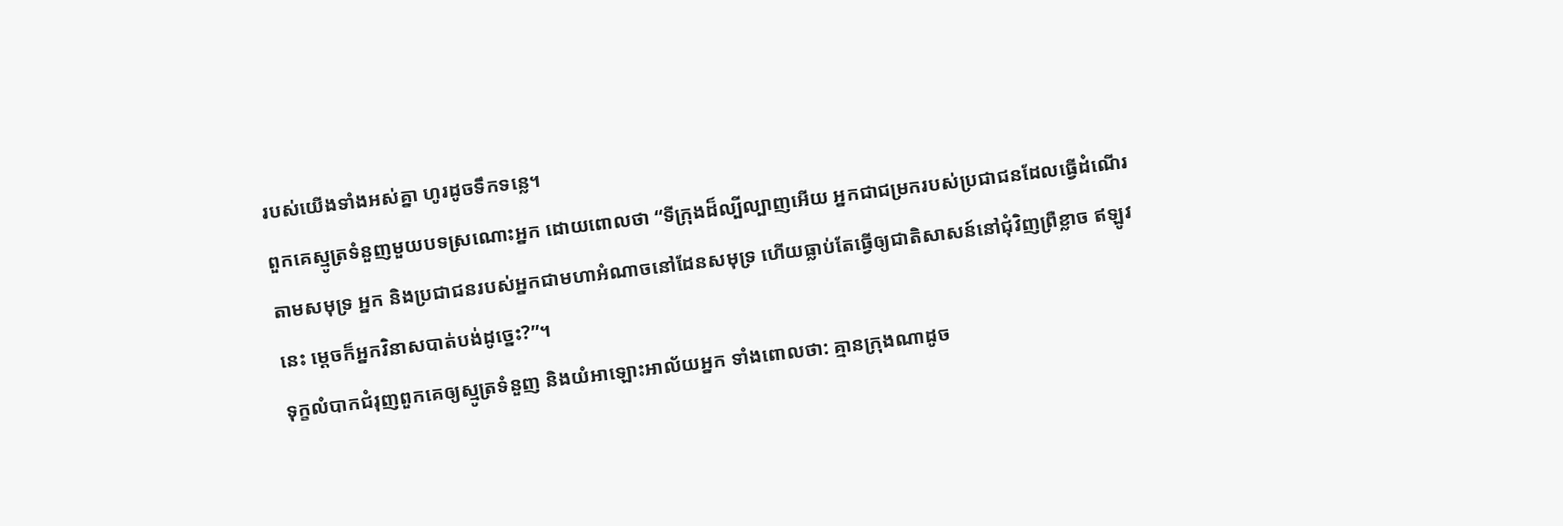របស់យើងទាំងអស់គ្នា ហូរដូចទឹកទន្លេ។
ពួកគេស្មូត្រទំនួញមួយបទស្រណោះអ្នក ដោយពោលថា “ទីក្រុងដ៏ល្បីល្បាញអើយ អ្នកជាជម្រករបស់ប្រជាជនដែលធ្វើដំណើរតាមសមុទ្រ អ្នក និងប្រជាជនរបស់អ្នកជាមហាអំណាចនៅដែនសមុទ្រ ហើយធ្លាប់តែធ្វើឲ្យជាតិសាសន៍នៅជុំវិញព្រឺខ្លាច ឥឡូវនេះ ម្ដេចក៏អ្នកវិនាសបាត់បង់ដូច្នេះ?”។
ទុក្ខលំបាកជំរុញពួកគេឲ្យស្មូត្រទំនួញ និងយំអាឡោះអាល័យអ្នក ទាំងពោលថា: គ្មានក្រុងណាដូច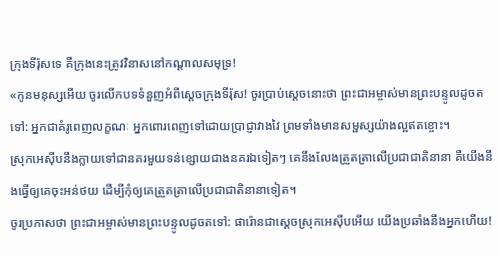ក្រុងទីរ៉ុសទេ គឺក្រុងនេះត្រូវវិនាសនៅកណ្ដាលសមុទ្រ!
«កូនមនុស្សអើយ ចូរលើកបទទំនួញអំពីស្ដេចក្រុងទីរ៉ុស! ចូរប្រាប់ស្ដេចនោះថា ព្រះជាអម្ចាស់មានព្រះបន្ទូលដូចតទៅ: អ្នកជាគំរូពេញលក្ខណៈ អ្នកពោរពេញទៅដោយប្រាជ្ញាវាងវៃ ព្រមទាំងមានសម្ផស្សយ៉ាងល្អឥតខ្ចោះ។
ស្រុកអេស៊ីបនឹងក្លាយទៅជានគរមួយទន់ខ្សោយជាងនគរឯទៀតៗ គេនឹងលែងត្រួតត្រាលើប្រជាជាតិនានា គឺយើងនឹងធ្វើឲ្យគេចុះអន់ថយ ដើម្បីកុំឲ្យគេត្រួតត្រាលើប្រជាជាតិនានាទៀត។
ចូរប្រកាសថា ព្រះជាអម្ចាស់មានព្រះបន្ទូលដូចតទៅ: ផារ៉ោនជាស្ដេចស្រុកអេស៊ីបអើយ យើងប្រឆាំងនឹងអ្នកហើយ!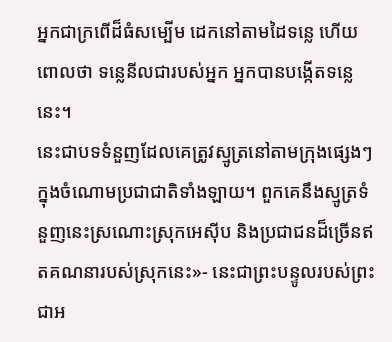អ្នកជាក្រពើដ៏ធំសម្បើម ដេកនៅតាមដៃទន្លេ ហើយពោលថា ទន្លេនីលជារបស់អ្នក អ្នកបានបង្កើតទន្លេនេះ។
នេះជាបទទំនួញដែលគេត្រូវស្មូត្រនៅតាមក្រុងផ្សេងៗ ក្នុងចំណោមប្រជាជាតិទាំងឡាយ។ ពួកគេនឹងស្មូត្រទំនួញនេះស្រណោះស្រុកអេស៊ីប និងប្រជាជនដ៏ច្រើនឥតគណនារបស់ស្រុកនេះ»- នេះជាព្រះបន្ទូលរបស់ព្រះជាអ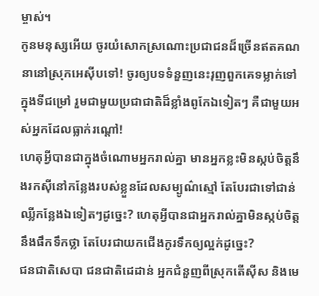ម្ចាស់។
កូនមនុស្សអើយ ចូរយំសោកស្រណោះប្រជាជនដ៏ច្រើនឥតគណនានៅស្រុកអេស៊ីបទៅ! ចូរឲ្យបទទំនួញនេះរុញពួកគេទម្លាក់ទៅក្នុងទីជម្រៅ រួមជាមួយប្រជាជាតិដ៏ខ្លាំងពូកែឯទៀតៗ គឺជាមួយអស់អ្នកដែលធ្លាក់រណ្ដៅ!
ហេតុអ្វីបានជាក្នុងចំណោមអ្នករាល់គ្នា មានអ្នកខ្លះមិនស្កប់ចិត្តនឹងរកស៊ីនៅកន្លែងរបស់ខ្លួនដែលសម្បូណ៌ស្មៅ តែបែរជាទៅជាន់ឈ្លីកន្លែងឯទៀតៗដូច្នេះ? ហេតុអ្វីបានជាអ្នករាល់គ្នាមិនស្កប់ចិត្តនឹងផឹកទឹកថ្លា តែបែរជាយកជើងកូរទឹកឲ្យល្អក់ដូច្នេះ?
ជនជាតិសេបា ជនជាតិដេដាន់ អ្នកជំនួញពីស្រុកតើស៊ីស និងមេ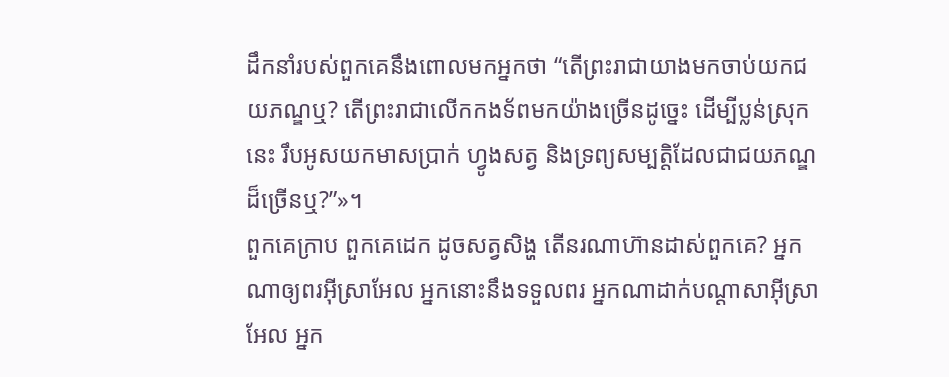ដឹកនាំរបស់ពួកគេនឹងពោលមកអ្នកថា “តើព្រះរាជាយាងមកចាប់យកជយភណ្ឌឬ? តើព្រះរាជាលើកកងទ័ពមកយ៉ាងច្រើនដូច្នេះ ដើម្បីប្លន់ស្រុកនេះ រឹបអូសយកមាសប្រាក់ ហ្វូងសត្វ និងទ្រព្យសម្បត្តិដែលជាជយភណ្ឌដ៏ច្រើនឬ?”»។
ពួកគេក្រាប ពួកគេដេក ដូចសត្វសិង្ហ តើនរណាហ៊ានដាស់ពួកគេ? អ្នកណាឲ្យពរអ៊ីស្រាអែល អ្នកនោះនឹងទទួលពរ អ្នកណាដាក់បណ្ដាសាអ៊ីស្រាអែល អ្នក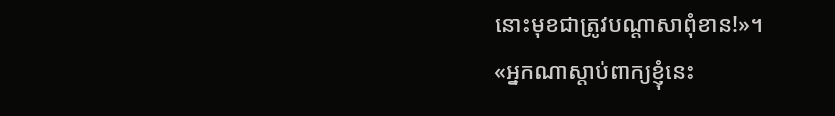នោះមុខជាត្រូវបណ្ដាសាពុំខាន!»។
«អ្នកណាស្ដាប់ពាក្យខ្ញុំនេះ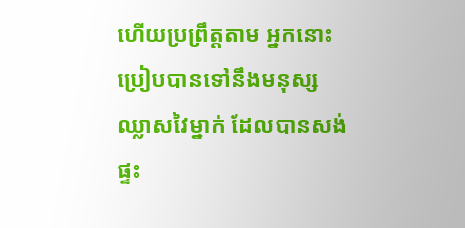ហើយប្រព្រឹត្តតាម អ្នកនោះប្រៀបបានទៅនឹងមនុស្សឈ្លាសវៃម្នាក់ ដែលបានសង់ផ្ទះ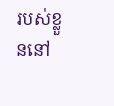របស់ខ្លួននៅ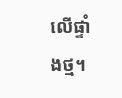លើផ្ទាំងថ្ម។